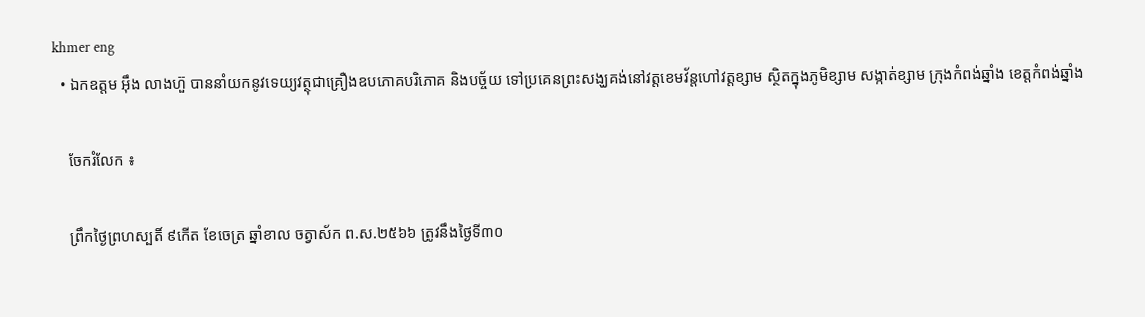khmer eng
  • ឯកឧត្តម អ៊ឹង លាងហ៊ួ បាននាំយកនូវទេយ្យវត្ថុជាគ្រឿងឧបភោគបរិភោគ និងបច្ច័យ ទៅប្រគេនព្រះសង្ឃគង់នៅវត្តខេមវ័ន្តហៅវត្តខ្សាម ស្ថិតក្នុងភូមិខ្សាម សង្កាត់ខ្សាម ក្រុងកំពង់ឆ្នាំង ខេត្តកំពង់ឆ្នាំង

    ចែករំលែក ៖

    ព្រឹកថ្ងៃព្រហស្បតិ៍ ៩កើត ខែចេត្រ ឆ្នាំខាល ចត្វាស័ក ព.ស.២៥៦៦ ត្រូវនឹងថ្ងៃទី៣០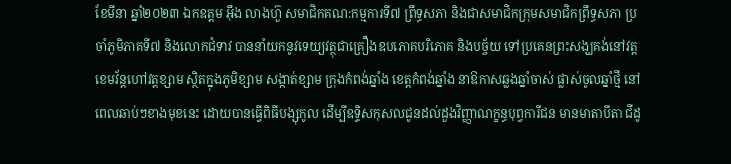ខែមីនា ឆ្នាំ២០២៣ ឯកឧត្តម អ៊ឹង លាងហ៊ួ សមាជិកគណ:កម្មការទី៧ ព្រឹទ្ធសភា និងជាសមាជិកក្រុមសមាជិកព្រឹទ្ធសភា ប្រចាំភូមិភាគទី៧ និងលោកជំទាវ បាននាំយកនូវទេយ្យវត្ថុជាគ្រឿងឧបភោគបរិភោគ និងបច្ច័យ ទៅប្រគេនព្រះសង្ឃគង់នៅវត្តខេមវ័ន្តហៅវត្តខ្សាម ស្ថិតក្នុងភូមិខ្សាម សង្កាត់ខ្សាម ក្រុងកំពង់ឆ្នាំង ខេត្តកំពង់ឆ្នាំង នាឱកាសឆ្លងឆ្នាំចាស់ ផ្លាស់ចូលឆ្នាំថ្មី នៅពេលឆាប់ៗខាងមុខនេះ ដោយបានធ្វើពិធីបង្សុកូល ដើម្បីឧទ្ទិសកុសលជូនដល់ដួងវិញ្ញាណក្ខន្ធបុព្វការីជន មានមាតាបីតា ជីដូ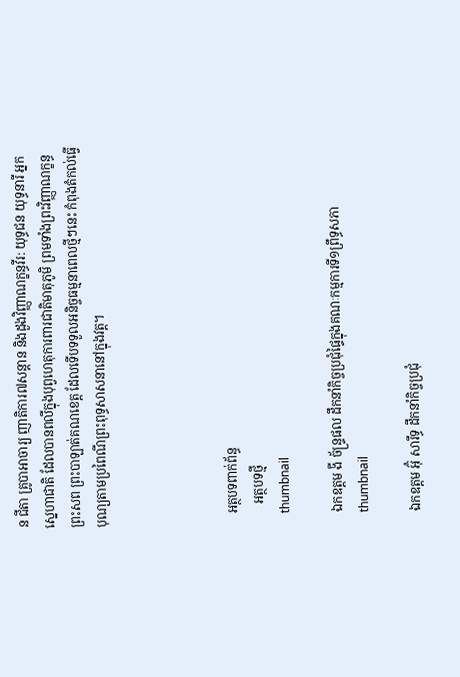ន ជីតា គ្រូបាអាចារ្យ ញាតិការ៧សន្ដាន និងដួងវិញ្ញាណក្ខន្ធវីរ: យុទ្ធជន យុទ្ធនារី អ្នកស្នេហាជាតិ ដែលបានពលីក្នុងបុព្វហេតុការពារជាតិមាតុភូមិ ព្រមទាំងព្រះវិញ្ញាណក្ខន្ធព្រះសព ព្រះបាឡាត់គណខេត្ត ដែលទើបទទួលអនិច្ចធម្មនាពេលថ្មីៗនេះ កំពុងតំកល់ធ្វើបុណ្យតាមប្រពៃណីព្រះពុទ្ធសាសនានៅក្នុងវត្ត។




    អត្ថបទពាក់ព័ន្ធ
       អត្ថបទថ្មី
    thumbnail

    ឯកឧត្តម ងី ច័ន្រ្ទផល ដឹកនាំកិច្ចប្រជុំផ្ទៃក្នុងគណៈកម្មការទី១ព្រឹទ្ធសភា
    thumbnail

    ឯកឧត្តម អ៊ុំ សារឹទ្ធ ដឹកនាំកិច្ចប្រជុំ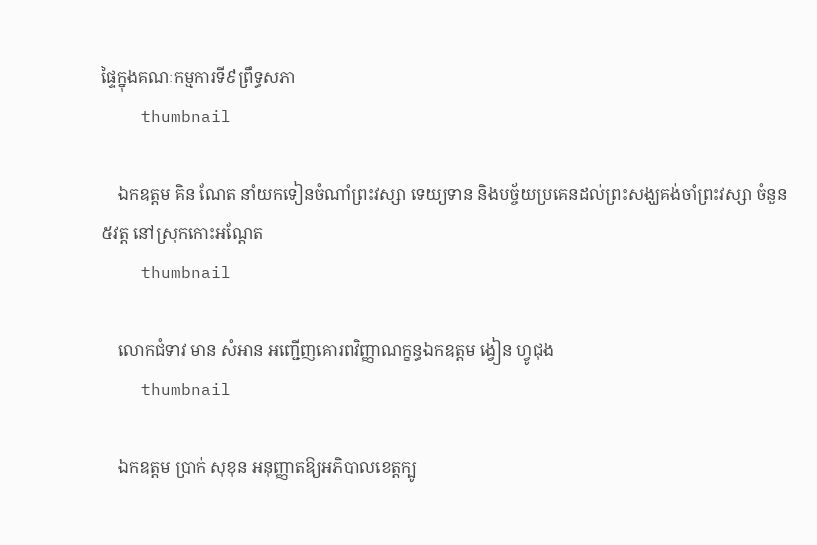ផ្ទៃក្នុងគណៈកម្មការទី៩ព្រឹទ្ធសភា
    thumbnail

    ឯកឧត្ដម គិន ណែត នាំយកទៀនចំណាំព្រះវស្សា ទេយ្យទាន និងបច្ច័យប្រគេនដល់ព្រះសង្ឃគង់ចាំព្រះវស្សា ចំនួន៥វត្ត នៅស្រុកកោះអណ្ដែត
    thumbnail

    លោកជំទាវ មាន សំអាន អញ្ជើញគោរពវិញ្ញាណក្ខន្ធឯកឧត្តម ង្វៀន ហ្វូជុង
    thumbnail

    ឯកឧត្តម ប្រាក់ សុខុន អនុញ្ញាតឱ្យអភិបាលខេត្តក្បូ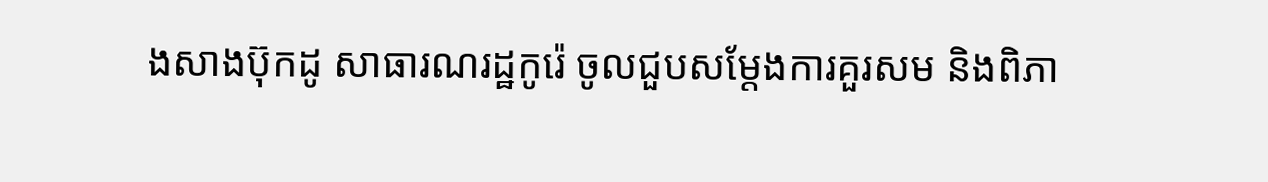ងសាងប៊ុកដូ សាធារណរដ្ឋកូរ៉េ ចូលជួបសម្តែងការគួរសម និងពិភា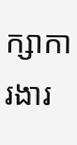ក្សាការងារ